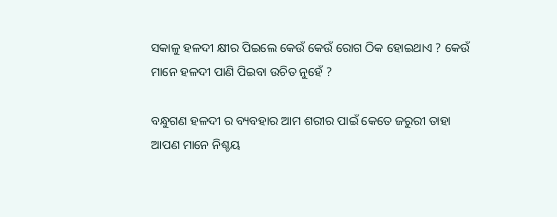ସକାଳୁ ହଳଦୀ କ୍ଷୀର ପିଇଲେ କେଉଁ କେଉଁ ରୋଗ ଠିକ ହୋଇଥାଏ ? କେଉଁ ମାନେ ହଳଦୀ ପାଣି ପିଇବା ଉଚିତ ନୁହେଁ ?

ବନ୍ଧୁଗଣ ହଳଦୀ ର ବ୍ୟବହାର ଆମ ଶରୀର ପାଇଁ କେତେ ଜରୁରୀ ତାହା ଆପଣ ମାନେ ନିଶ୍ଚୟ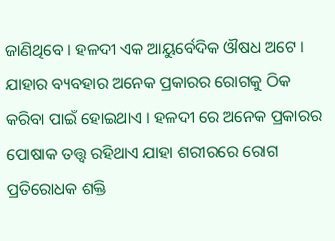ଜାଣିଥିବେ । ହଳଦୀ ଏକ ଆୟୁର୍ବେଦିକ ଔଷଧ ଅଟେ । ଯାହାର ବ୍ୟବହାର ଅନେକ ପ୍ରକାରର ରୋଗକୁ ଠିକ କରିବା ପାଇଁ ହୋଇଥାଏ । ହଳଦୀ ରେ ଅନେକ ପ୍ରକାରର ପୋଷାକ ତତ୍ତ୍ଵ ରହିଥାଏ ଯାହା ଶରୀରରେ ରୋଗ ପ୍ରତିରୋଧକ ଶକ୍ତି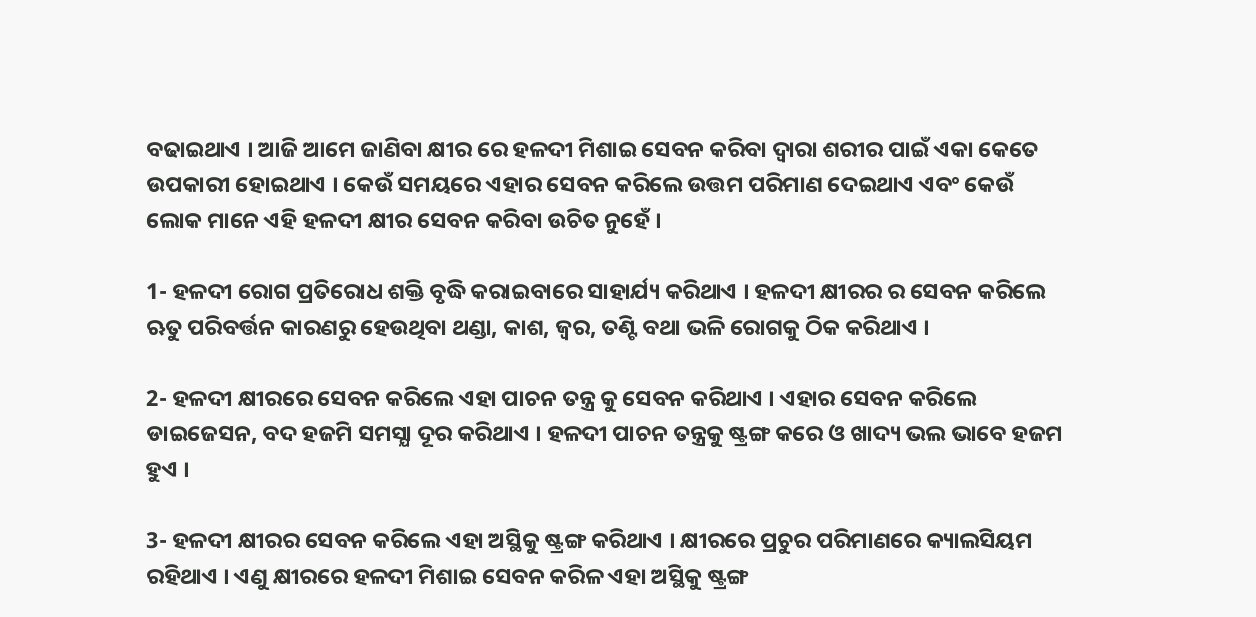ବଢାଇଥାଏ । ଆଜି ଆମେ ଜାଣିବା କ୍ଷୀର ରେ ହଳଦୀ ମିଶାଇ ସେବନ କରିବା ଦ୍ଵାରା ଶରୀର ପାଇଁ ଏକା କେତେ ଉପକାରୀ ହୋଇଥାଏ । କେଉଁ ସମୟରେ ଏହାର ସେବନ କରିଲେ ଉତ୍ତମ ପରିମାଣ ଦେଇଥାଏ ଏବଂ କେଉଁ ଲୋକ ମାନେ ଏହି ହଳଦୀ କ୍ଷୀର ସେବନ କରିବା ଉଚିତ ନୁହେଁ ।

1- ହଳଦୀ ରୋଗ ପ୍ରତିରୋଧ ଶକ୍ତି ବୃଦ୍ଧି କରାଇବାରେ ସାହାର୍ଯ୍ୟ କରିଥାଏ । ହଳଦୀ କ୍ଷୀରର ର ସେବନ କରିଲେ ଋତୁ ପରିବର୍ତ୍ତନ କାରଣରୁ ହେଉଥିବା ଥଣ୍ଡା, କାଶ, ଜ୍ଵର, ତଣ୍ଟି ବଥା ଭଳି ରୋଗକୁ ଠିକ କରିଥାଏ ।

2- ହଳଦୀ କ୍ଷୀରରେ ସେବନ କରିଲେ ଏହା ପାଚନ ତନ୍ତ୍ର କୁ ସେବନ କରିଥାଏ । ଏହାର ସେବନ କରିଲେ ଡାଇଜେସନ, ବଦ ହଜମି ସମସ୍ଯା ଦୂର କରିଥାଏ । ହଳଦୀ ପାଚନ ତନ୍ତ୍ରକୁ ଷ୍ଟ୍ରଙ୍ଗ କରେ ଓ ଖାଦ୍ୟ ଭଲ ଭାବେ ହଜମ ହୁଏ ।

3- ହଳଦୀ କ୍ଷୀରର ସେବନ କରିଲେ ଏହା ଅସ୍ଥିକୁ ଷ୍ଟ୍ରଙ୍ଗ କରିଥାଏ । କ୍ଷୀରରେ ପ୍ରଚୁର ପରିମାଣରେ କ୍ୟାଲସିୟମ ରହିଥାଏ । ଏଣୁ କ୍ଷୀରରେ ହଳଦୀ ମିଶାଇ ସେବନ କରିଳ ଏହା ଅସ୍ଥିକୁ ଷ୍ଟ୍ରଙ୍ଗ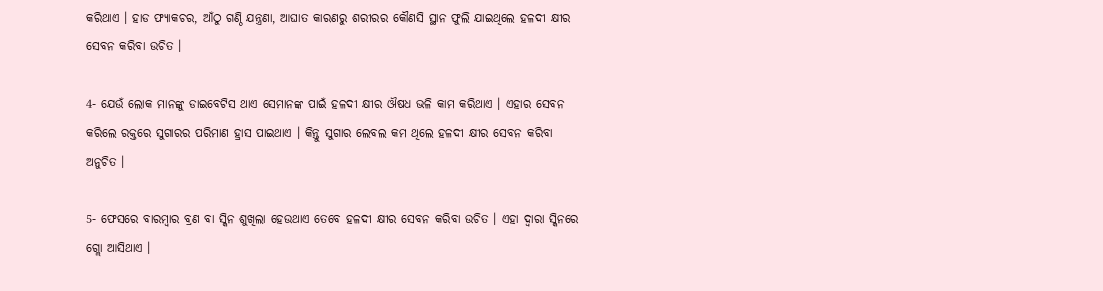କରିଥାଏ । ହାଡ ଫ୍ୟାକଚର, ଆଁଠୁ ଗଣ୍ଠି ଯନ୍ତ୍ରଣା, ଆଘାତ କାରଣରୁ ଶରୀରର କୌଣସି ସ୍ଥାନ ଫୁଲି ଯାଇଥିଲେ ହଳଦୀ କ୍ଷୀର ସେବନ କରିବା ଉଚିତ ।

4- ଯେଉଁ ଲୋକ ମାନଙ୍କୁ ଡାଇବେଟିସ ଥାଏ ସେମାନଙ୍କ ପାଇଁ ହଳଦୀ କ୍ଷୀର ଔଷଧ ଭଳି କାମ କରିଥାଏ । ଏହାର ସେବନ କରିଲେ ରକ୍ତରେ ସୁଗାରର ପରିମାଣ ହ୍ରାସ ପାଇଥାଏ । କିନ୍ତୁ ସୁଗାର ଲେବଲ କମ ଥିଲେ ହଳଦୀ କ୍ଷୀର ସେବନ କରିବା ଅନୁଚିତ ।

5- ଫେସରେ ବାରମ୍ବାର ବ୍ରଣ ବା ସ୍କିନ ଶୁଖିଲା ହେଉଥାଏ ତେବେ ହଳଦୀ କ୍ଷୀର ସେବନ କରିବା ଉଚିତ । ଏହା ଦ୍ଵାରା ସ୍କିନରେ ଗ୍ଲୋ ଆସିଥାଏ ।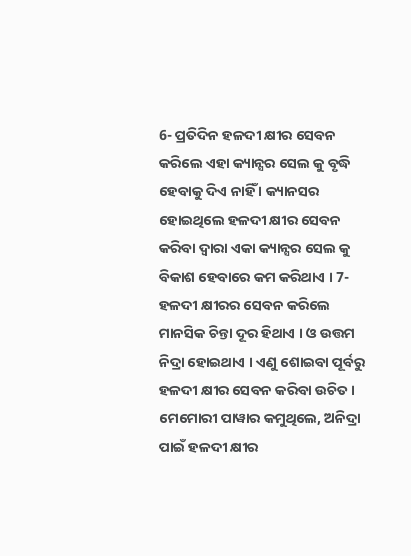6- ପ୍ରତିଦିନ ହଳଦୀ କ୍ଷୀର ସେବନ କରିଲେ ଏହା କ୍ୟାନ୍ସର ସେଲ କୁ ବୃଦ୍ଧି ହେବାକୁ ଦିଏ ନାହିଁ । କ୍ୟାନସର ହୋଇଥିଲେ ହଳଦୀ କ୍ଷୀର ସେବନ କରିବା ଦ୍ଵାରା ଏକା କ୍ୟାନ୍ସର ସେଲ କୁ ବିକାଶ ହେବାରେ କମ କରିଥାଏ । 7- ହଳଦୀ କ୍ଷୀରର ସେବନ କରିଲେ ମାନସିକ ଚିନ୍ତା ଦୂର ହିଥାଏ । ଓ ଉତ୍ତମ ନିଦ୍ରା ହୋଇଥାଏ । ଏଣୁ ଶୋଇବା ପୂର୍ବରୁ ହଳଦୀ କ୍ଷୀର ସେବନ କରିବା ଉଚିତ । ମେମୋରୀ ପାୱାର କମୁଥିଲେ, ଅନିଦ୍ରା ପାଇଁ ହଳଦୀ କ୍ଷୀର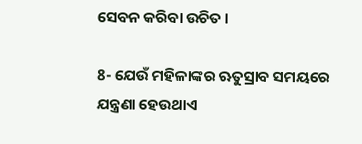ସେବନ କରିବା ଉଚିତ ।

8- ଯେଉଁ ମହିଳାଙ୍କର ଋତୁସ୍ରାବ ସମୟରେ ଯନ୍ତ୍ରଣା ହେଉଥାଏ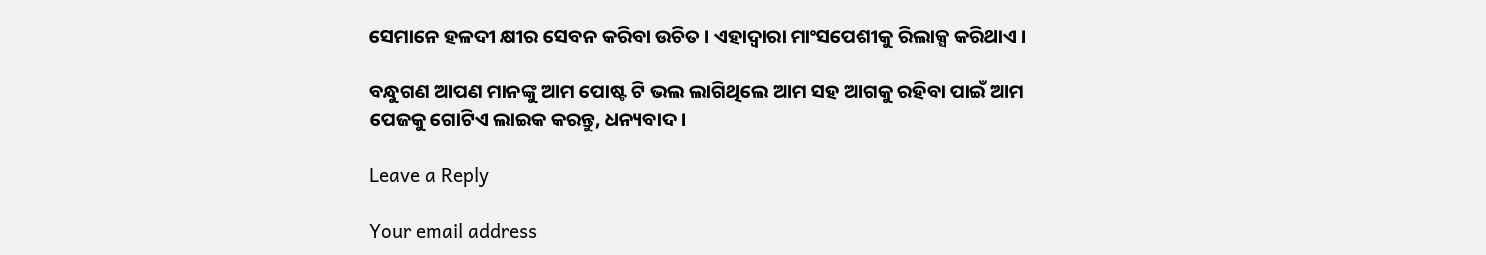ସେମାନେ ହଳଦୀ କ୍ଷୀର ସେବନ କରିବା ଉଚିତ । ଏହାଦ୍ବାରା ମାଂସପେଶୀକୁ ରିଲାକ୍ସ କରିଥାଏ ।

ବନ୍ଧୁଗଣ ଆପଣ ମାନଙ୍କୁ ଆମ ପୋଷ୍ଟ ଟି ଭଲ ଲାଗିଥିଲେ ଆମ ସହ ଆଗକୁ ରହିବା ପାଇଁ ଆମ ପେଜକୁ ଗୋଟିଏ ଲାଇକ କରନ୍ତୁ, ଧନ୍ୟବାଦ ।

Leave a Reply

Your email address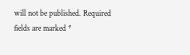will not be published. Required fields are marked *